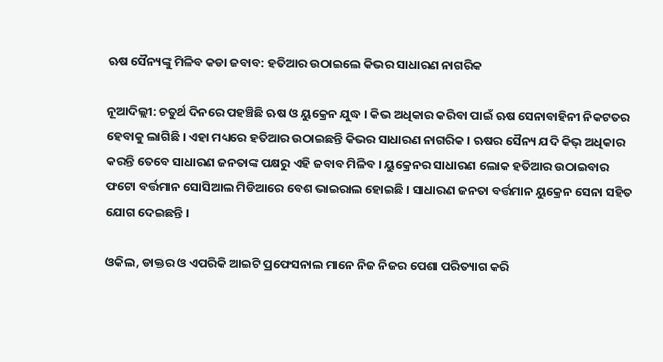ଋଷ ସୈନ୍ୟଙ୍କୁ ମିଳିବ କଡା ଜବାବ: ହତିଆର ଉଠାଇଲେ କିଭର ସାଧାରଣ ନାଗରିକ

ନୂଆଦିଲ୍ଲୀ: ଚତୁର୍ଥ ଦିନରେ ପହଞ୍ଚିଛି ଋଷ ଓ ୟୁକ୍ରେନ ଯୁଦ୍ଧ । କିଭ ଅଧିକାର କରିବା ପାଇଁ ଋଷ ସେନାବାହିନୀ ନିକଟତର ହେବାକୁ ଲାଗିଛି । ଏହା ମଧ୍ୟରେ ହତିଆର ଉଠାଇଛନ୍ତି କିଭର ସାଧାରଣ ନାଗରିକ । ଋଷର ସୈନ୍ୟ ଯଦି କିଭ୍ ଅଧିକାର କରନ୍ତି ତେବେ ସାଧାରଣ ଜନତାଙ୍କ ପକ୍ଷରୁ ଏହି ଜବାବ ମିଳିବ । ୟୁକ୍ରେନର ସାଧାରଣ ଲୋକ ହତିଆର ଉଠାଇବାର ଫଟୋ ବର୍ତ୍ତମାନ ସୋସିଆଲ ମିଡିଆରେ ବେଶ ଭାଇରାଲ ହୋଇଛି । ସାଧାରଣ ଜନତା ବର୍ତ୍ତମାନ ୟୁକ୍ରେନ ସେନା ସହିତ ଯୋଗ ଦେଇଛନ୍ତି ।

ଓକିଲ, ଡାକ୍ତର ଓ ଏପରିକି ଆଇଟି ପ୍ରଫେସନାଲ ମାନେ ନିଜ ନିଜର ପେଶା ପରିତ୍ୟାଗ କରି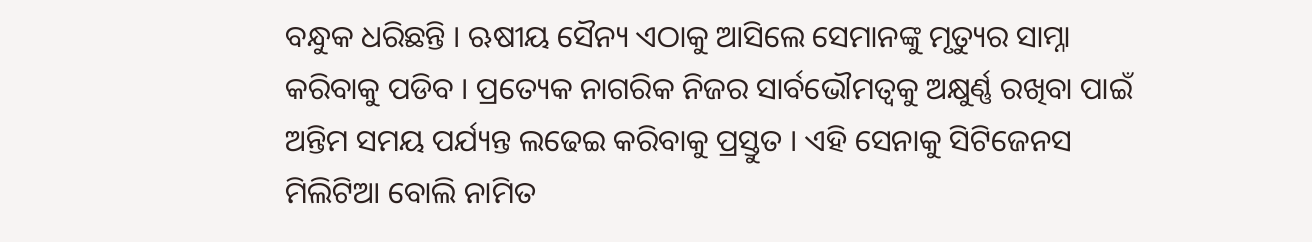ବନ୍ଧୁକ ଧରିଛନ୍ତି । ଋଷୀୟ ସୈନ୍ୟ ଏଠାକୁ ଆସିଲେ ସେମାନଙ୍କୁ ମୃତ୍ୟୁର ସାମ୍ନା କରିବାକୁ ପଡିବ । ପ୍ରତ୍ୟେକ ନାଗରିକ ନିଜର ସାର୍ବଭୌମତ୍ୱକୁ ଅକ୍ଷୁର୍ଣ୍ଣ ରଖିବା ପାଇଁ ଅନ୍ତିମ ସମୟ ପର୍ଯ୍ୟନ୍ତ ଲଢେଇ କରିବାକୁ ପ୍ରସ୍ତୁତ । ଏହି ସେନାକୁ ସିଟିଜେନସ ମିଲିଟିଆ ବୋଲି ନାମିତ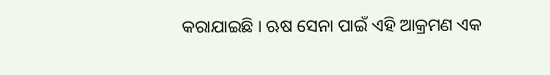କରାଯାଇଛି । ଋଷ ସେନା ପାଇଁ ଏହି ଆକ୍ରମଣ ଏକ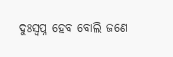ଦୁଃସ୍ୱପ୍ନ ହେବ ବୋଲି ଜଣେ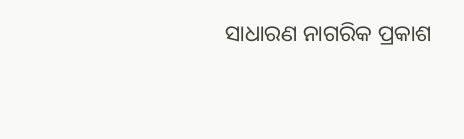ସାଧାରଣ ନାଗରିକ ପ୍ରକାଶ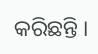କରିଛନ୍ତି ।